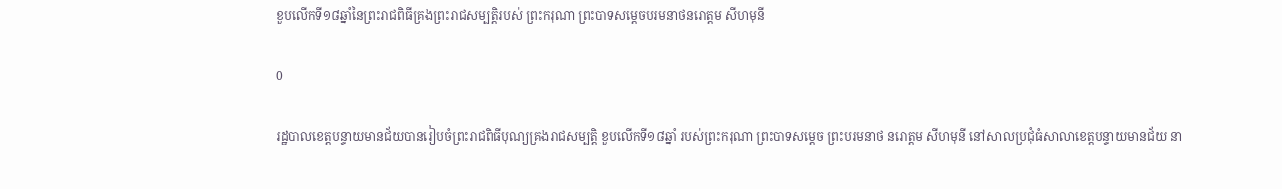ខួបលើកទី១៨ឆ្នាំនៃព្រះរាជពិធីគ្រងព្រះរាជសម្បត្តិរបស់ ព្រះករុណា ព្រះបាទសម្តេចបរមនាថនរោត្តម សីហមុនី

0

រដ្ឋបាលខេត្តបន្ទាយមានជ័យបានរៀបចំព្រះរាជពិធីបុណ្យគ្រងរាជសម្បត្តិ ខួបលើកទី១៨ឆ្នាំ របស់ព្រះករុណា ព្រះបាទសម្តេច ព្រះបរមនាថ នរោត្តម សីហមុនី នៅសាលប្រជុំធំសាលាខេត្តបន្ទាយមានជ័យ នា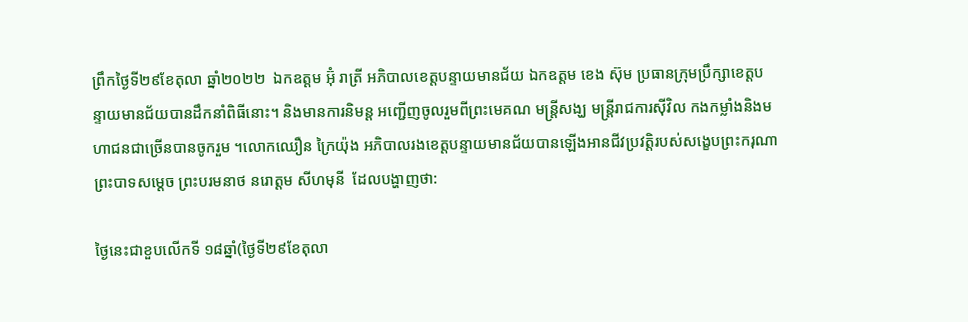ព្រឹកថ្ងៃទី២៩ខែតុលា ឆ្នាំ២០២២  ឯកឧត្ដម អ៊ុំ រាត្រី អភិបាលខេត្តបន្ទាយមានជ័យ ឯកឧត្ដម ខេង ស៊ុម ប្រធានក្រុមប្រឹក្សាខេត្តបន្ទាយមានជ័យបានដឹកនាំពិធីនោះ។ និងមានការនិមន្ត អញ្ជើញចូលរួមពីព្រះមេគណ មន្ត្រីសង្ឃ មន្ត្រីរាជការស៊ីវិល កងកម្លាំងនិងមហាជនជាច្រើនបានចូករួម ។លោកឈឿន ក្រៃយ៉ុង អភិបាលរងខេត្តបន្ទាយមានជ័យបានឡើងអានជីវប្រវត្តិរបស់សង្ខេបព្រះករុណា ព្រះបាទសម្តេច ព្រះបរមនាថ នរោត្តម សីហមុនី  ដែលបង្ហាញថា:

ថ្ងៃនេះជាខួបលើកទី ១៨ឆ្នាំ(ថ្ងៃទី២៩ខែតុលា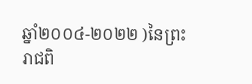ឆ្នាំ២០០៤-២០២២ )នៃព្រះរាជពិ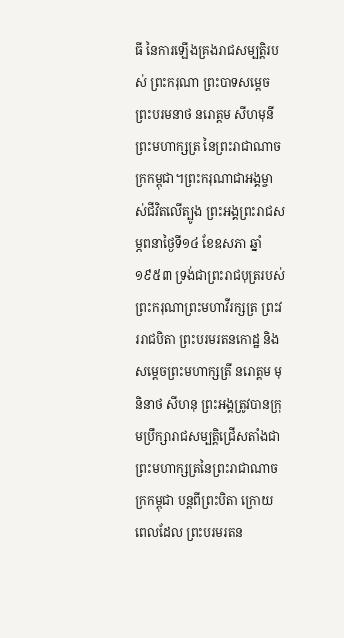ធី នៃការឡើងគ្រងរាជសម្បត្តិរបស់ ព្រះករុណា ព្រះបាទសម្ដេច ព្រះបរមនាថ នរោត្ដម សីហមុនី ព្រះមហាក្សត្រ នៃព្រះរាជាណាចក្រកម្ពុជា។ព្រះករុណាជាអង្គម្ចាស់ជីវិតលើត្បូង ព្រះអង្គព្រះរាជសម្ភពនាថ្ងៃទី១៤ ខែឧសភា ឆ្នាំ១៩៥៣ ទ្រង់ជាព្រះរាជបុត្ររបស់ ព្រះករុណាព្រះមហាវីរក្សត្រ ព្រះវររាជបិតា ព្រះបរមរតនកោដ្ឋ និងសម្ដេចព្រះមហាក្សត្រី នរោត្ដម មុនិនាថ សីហនុ ព្រះអង្គត្រូវបានក្រុមប្រឹក្សារាជសម្បត្តិជ្រើសតាំងជា ព្រះមហាក្សត្រនៃព្រះរាជាណាចក្រកម្ពុជា បន្តពីព្រះបិតា ក្រោយពេលដែល ព្រះបរមរតន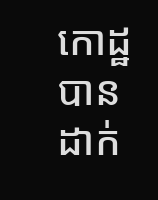កោដ្ឋ បានដាក់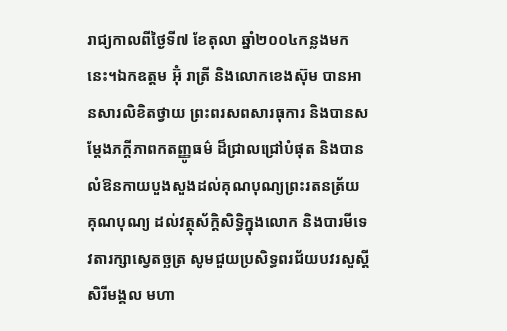រាជ្យកាលពីថ្ងៃទី៧ ខែតុលា ឆ្នាំ២០០៤កន្លងមកនេះ។ឯកឧត្ដម អ៊ុំ រាត្រី និងលោកខេងស៊ុម បានអានសារលិខិតថ្វាយ ព្រះពរសពសារធុការ និងបានសម្តែងភក្ដីភាពកតញ្ញូធម៌ ដ៏ជ្រាលជ្រៅបំផុត និងបានលំឱនកាយបួងសួងដល់គុណបុណ្យព្រះរតនត្រ័យ គុណបុណ្យ ដល់វត្ថុស័ក្ដិសិទ្ធិក្នុងលោក និងបារមីទេវតារក្សាស្វេតច្ឆត្រ សូមជួយប្រសិទ្ធពរជ័យបវរសួស្ដី សិរីមង្គល មហា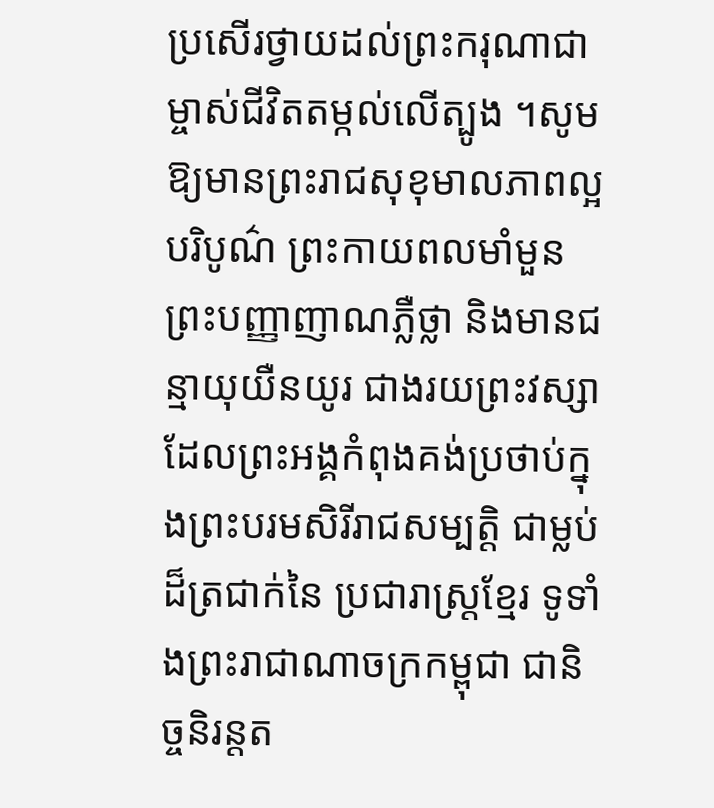ប្រសើរថ្វាយដល់ព្រះករុណាជាម្ចាស់ជីវិតតម្កល់លើត្បូង ។សូមឱ្យមានព្រះរាជសុខុមាលភាពល្អ បរិបូណ៌ ព្រះកាយពលមាំមួន ព្រះបញ្ញាញាណភ្លឺថ្លា និងមានជន្មាយុយឺនយូរ ជាងរយព្រះវស្សា ដែលព្រះអង្គកំពុងគង់ប្រថាប់ក្នុងព្រះបរមសិរីរាជសម្បត្តិ ជាម្លប់ដ៏ត្រជាក់នៃ ប្រជារាស្ត្រខ្មែរ ទូទាំងព្រះរាជាណាចក្រកម្ពុជា ជានិច្ចនិរន្តត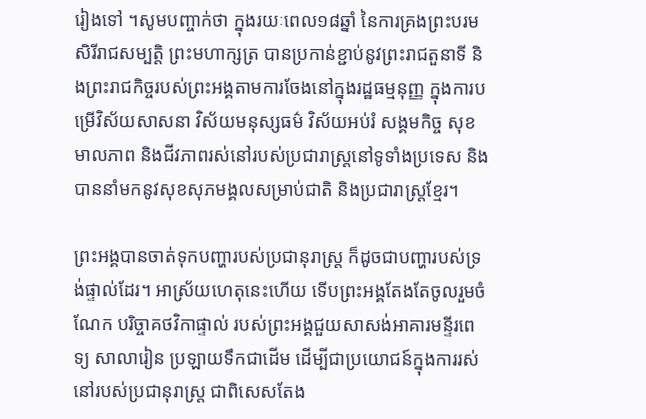រៀងទៅ ។សូមបញ្ចាក់ថា ក្នុងរយៈពេល១៨ឆ្នាំ នៃការគ្រងព្រះបរមសិរីរាជសម្បត្តិ ព្រះមហាក្សត្រ បានប្រកាន់ខ្ជាប់នូវព្រះរាជតួនាទី និងព្រះរាជកិច្ចរបស់ព្រះអង្គតាមការចែងនៅក្នុងរដ្ឋធម្មនុញ្ញ ក្នុងការបម្រើវិស័យសាសនា វិស័យមនុស្សធម៌ វិស័យអប់រំ សង្គមកិច្ច សុខមាលភាព និងជីវភាពរស់នៅរបស់ប្រជារាស្ត្រនៅទូទាំងប្រទេស និងបាននាំមកនូវសុខសុភមង្គលសម្រាប់ជាតិ និងប្រជារាស្ត្រខ្មែរ។

ព្រះអង្គបានចាត់ទុកបញ្ហារបស់ប្រជានុរាស្រ្ត ក៏ដូចជាបញ្ហារបស់ទ្រង់ផ្ទាល់ដែរ។ អាស្រ័យហេតុនេះហើយ ទើបព្រះអង្គតែងតែចូលរួមចំណែក បរិច្ចាគថវិកាផ្ទាល់ របស់ព្រះអង្គជួយសាសង់អាគារមន្ទីរពេទ្យ សាលារៀន ប្រឡាយទឹកជាដើម ដើម្បីជាប្រយោជន៍ក្នុងការរស់នៅរបស់ប្រជានុរាស្រ្ត ជាពិសេសតែង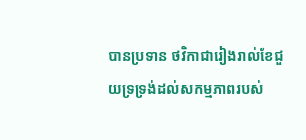បានប្រទាន ថវិកាជារៀងរាល់ខែជួយទ្រទ្រង់ដល់សកម្មភាពរបស់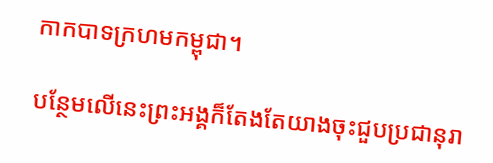កាកបាទក្រហមកម្ពុជា។

បន្ថែមលើនេះព្រះអង្គក៏តែងតែយាងចុះជួបប្រជានុរា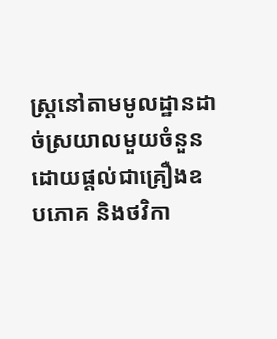ស្រ្តនៅតាមមូលដ្ឋានដាច់ស្រយាលមួយចំនួន ដោយផ្ដល់ជាគ្រឿងឧបភោគ និងថវិកា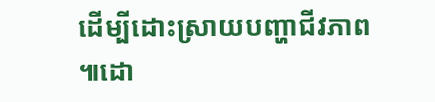ដើម្បីដោះស្រាយបញ្ហាជីវភាព ៕ដោ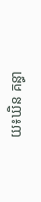យ៖ឃិន គន្ធា